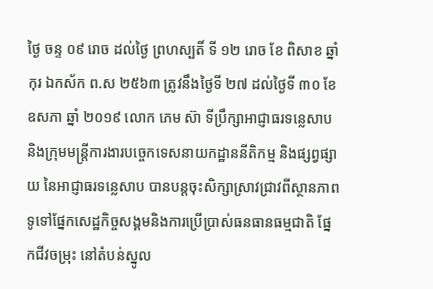ថ្ងៃ ចន្ទ ០៩ រោច ដល់ថ្ងៃ ព្រហស្បតិ៍ ទី ១២ រោច ខែ ពិសាខ ឆ្នាំ កុរ ឯកស័ក ព.ស ២៥៦៣ ត្រូវនឹងថ្ងៃទី ២៧ ដល់ថ្ងៃទី ៣០ ខែ ឧសភា ឆ្នាំ ២០១៩ លោក ភេម ស៊ា ទីប្រឹក្សាអាជ្ញាធរទន្លេសាប និងក្រុមមន្ត្រីការងារបច្ចេកទេសនាយកដ្ឋាននីតិកម្ម និងផ្សព្វផ្សាយ នៃអាជ្ញាធរទន្លេសាប បានបន្តចុះសិក្សាស្រាវជ្រាវពីស្ថានភាពទូទៅផ្នែកសេដ្ឋកិច្ចសង្គមនិងការប្រើប្រាស់ធនធានធម្មជាតិ ផ្នែកជីវចម្រុះ នៅតំបន់ស្នូល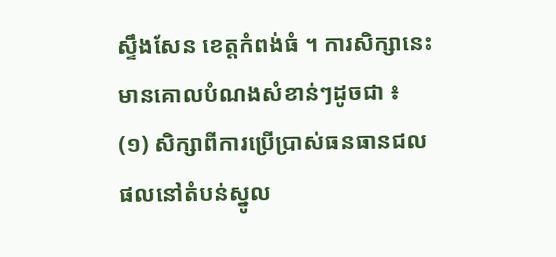ស្ទឹងសែន ខេត្តកំពង់ធំ ។ ការសិក្សានេះមានគោលបំណងសំខាន់ៗដូចជា ៖
(១) សិក្សាពីការប្រើប្រាស់ធនធានជលផលនៅតំបន់ស្នូល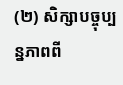(២) សិក្សាបច្ចុប្បន្នភាពពី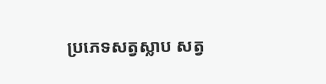ប្រភេទសត្វស្លាប សត្វ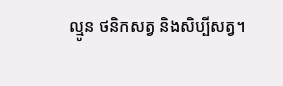ល្មូន ថនិកសត្វ និងសិប្បីសត្វ។